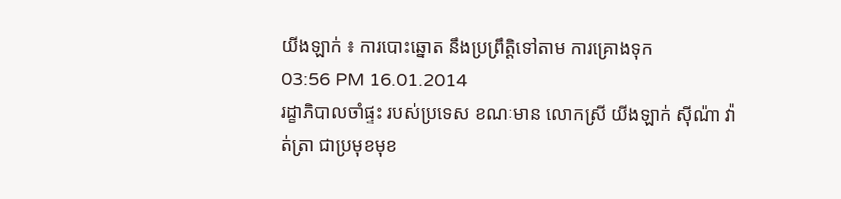យីងឡាក់ ៖ ការបោះឆ្នោត នឹងប្រព្រឹត្តិទៅតាម ការគ្រោងទុក
03:56 PM 16.01.2014
រដ្ខាភិបាលចាំផ្ទះ របស់ប្រទេស ខណៈមាន លោកស្រី យីងឡាក់ ស៊ីណ៉ា វ៉ាត់ត្រា ជាប្រមុខមុខ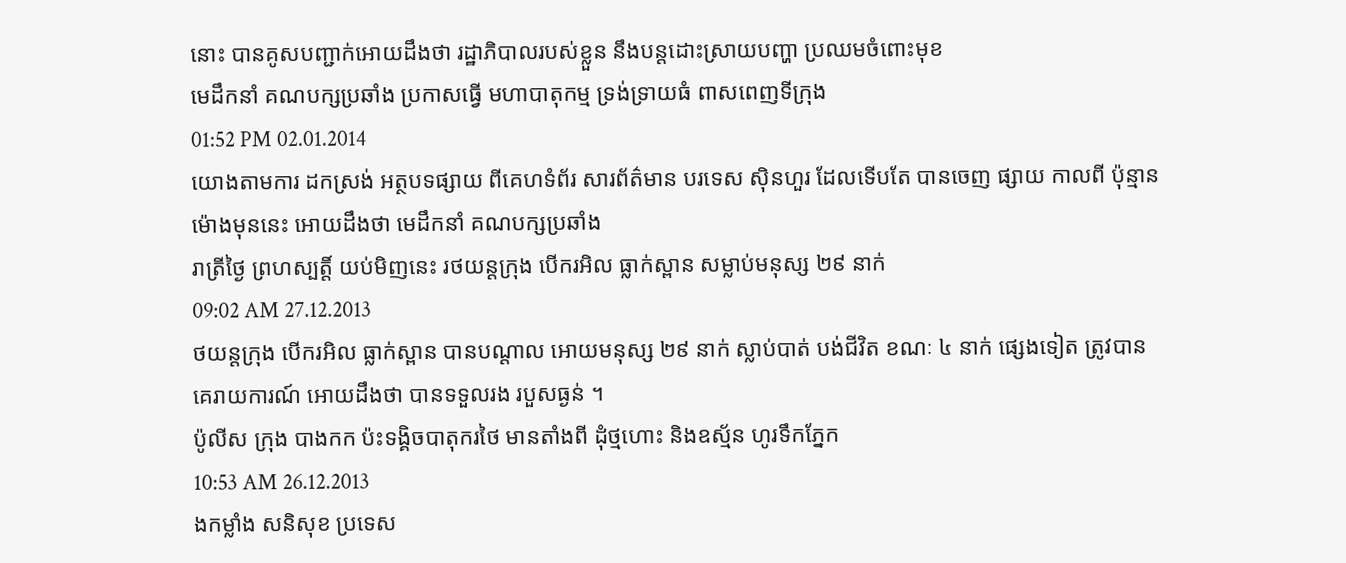នោះ បានគូសបញ្ជាក់អោយដឹងថា រដ្ឋាភិបាលរបស់ខ្លួន នឹងបន្តដោះស្រាយបញ្ហា ប្រឈមចំពោះមុខ
មេដឹកនាំ គណបក្សប្រឆាំង ប្រកាសធ្វើ មហាបាតុកម្ម ទ្រង់ទ្រាយធំ ពាសពេញទីក្រុង
01:52 PM 02.01.2014
យោងតាមការ ដកស្រង់ អត្ថបទផ្សាយ ពីគេហទំព័រ សារព័ត៌មាន បរទេស ស៊ិនហួរ ដែលទើបតែ បានចេញ ផ្សាយ កាលពី ប៉ុន្មានម៉ោងមុននេះ អោយដឹងថា មេដឹកនាំ គណបក្សប្រឆាំង
រាត្រីថ្ងៃ ព្រហស្បត្តិ៍ យប់មិញនេះ រថយន្តក្រុង បើករអិល ធ្លាក់ស្ពាន សម្លាប់មនុស្ស ២៩ នាក់
09:02 AM 27.12.2013
ថយន្តក្រុង បើករអិល ធ្លាក់ស្ពាន បានបណ្តាល អោយមនុស្ស ២៩ នាក់ ស្លាប់បាត់ បង់ជីវិត ខណៈ ៤ នាក់ ផ្សេងទៀត ត្រូវបាន គេរាយការណ៍ អោយដឹងថា បានទទួលរង របួសធ្ងន់ ។
ប៉ូលីស ក្រុង បាងកក ប៉ះទង្គិចបាតុករថៃ មានតាំងពី ដុំថ្មហោះ និងឧស្ម័ន ហូរទឹកភ្នែក
10:53 AM 26.12.2013
ងកម្លាំង សនិសុខ ប្រទេស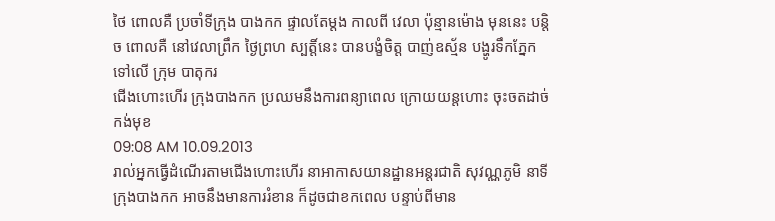ថៃ ពោលគឺ ប្រចាំទីក្រុង បាងកក ផ្ទាលតែម្តង កាលពី វេលា ប៉ុន្មានម៉ោង មុននេះ បន្តិច ពោលគឺ នៅវេលាព្រឹក ថ្ងៃព្រហ ស្បត្តិ៍នេះ បានបង្ខំចិត្ត បាញ់ឧស្ម័ន បង្ហូរទឹកភ្នែក ទៅលើ ក្រុម បាតុករ
ជើងហោះហើរ ក្រុងបាងកក ប្រឈមនឹងការពន្យាពេល ក្រោយយន្តហោះ ចុះចតដាច់កង់មុខ
09:08 AM 10.09.2013
រាល់អ្នកធ្វើដំណើរតាមជើងហោះហើរ នាអាកាសយានដ្ឋានអន្តរជាតិ សុវណ្ណភូមិ នាទីក្រុងបាងកក អាចនឹងមានការរំខាន ក៏ដូចជាខកពេល បន្ទាប់ពីមាន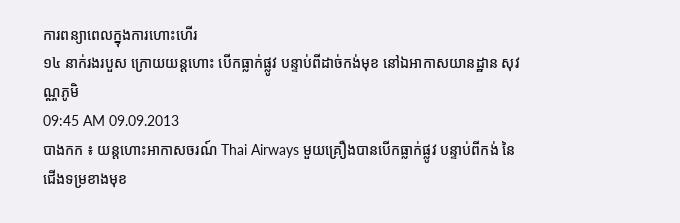ការពន្យាពេលក្នុងការហោះហើរ
១៤ នាក់រងរបួស ក្រោយយន្តហោះ បើកធ្លាក់ផ្លូវ បន្ទាប់ពីដាច់កង់មុខ នៅឯអាកាសយានដ្ឋាន សុវណ្ណភូមិ
09:45 AM 09.09.2013
បាងកក ៖ យន្តហោះអាកាសចរណ៍ Thai Airways មួយគ្រឿងបានបើកធ្លាក់ផ្លូវ បន្ទាប់ពីកង់ នៃជើងទម្រខាងមុខ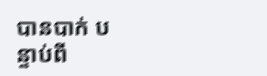បានបាក់ បន្ទាប់ពី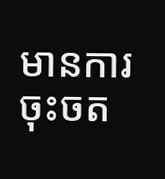មានការចុះចត